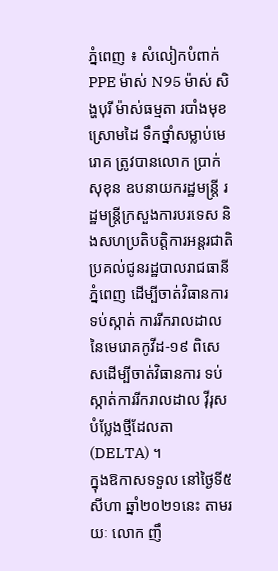ភ្នំពេញ ៖ សំលៀកបំពាក់ PPE ម៉ាស់ N95 ម៉ាស់ សិង្ហបុរី ម៉ាស់ធម្មតា របាំងមុខ ស្រោមដៃ ទឹកថ្នាំសម្លាប់មេរោគ ត្រូវបានលោក ប្រាក់ សុខុន ឧបនាយករដ្ឋមន្ត្រី រដ្ឋមន្ត្រីក្រសួងការបរទេស និងសហប្រតិបត្តិការអន្តរជាតិ ប្រគល់ជូនរដ្ឋបាលរាជធានីភ្នំពេញ ដើម្បីចាត់វិធានការទប់ស្កាត់ ការរីករាលដាល នៃមេរោគកូវីដ-១៩ ពិសេសដើម្បីចាត់វិធានការ ទប់ស្កាត់ការរីករាលដាល វ៉ីរុសបំប្លែងថ្មីដែលតា (DELTA) ។
ក្នុងឱកាសទទួល នៅថ្ងៃទី៥ សីហា ឆ្នាំ២០២១នេះ តាមរយៈ លោក ញឹ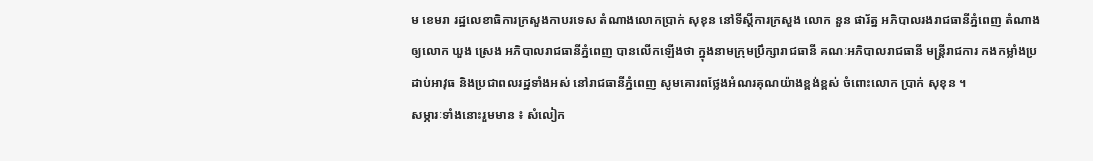ម ខេមរា រដ្ឋលេខាធិការក្រសួងកាបរទេស តំណាងលោកប្រាក់ សុខុន នៅទីស្តីការក្រសួង លោក នួន ផារ័ត្ន អភិបាលរងរាជធានីភ្នំពេញ តំណាងឲ្យលោក ឃួង ស្រេង អភិបាលរាជធានីភ្នំពេញ បានលើកឡើងថា ក្នុងនាមក្រុមប្រឹក្សារាជធានី គណៈអភិបាលរាជធានី មន្ត្រីរាជការ កងកម្លាំងប្រដាប់អាវុធ និងប្រជាពលរដ្ឋទាំងអស់ នៅរាជធានីភ្នំពេញ សូមគោរពថ្លែងអំណរគុណយ៉ាងខ្ពង់ខ្ពស់ ចំពោះលោក ប្រាក់ សុខុន ។
សម្ភារៈទាំងនោះរួមមាន ៖ សំលៀក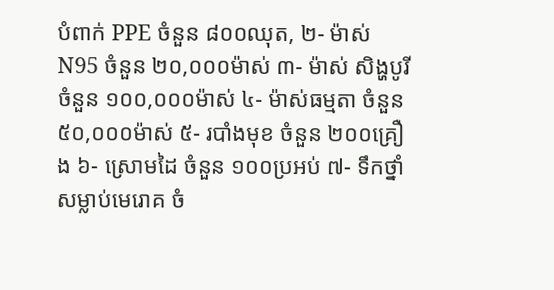បំពាក់ PPE ចំនួន ៨០០ឈុត, ២- ម៉ាស់ N95 ចំនួន ២០,០០០ម៉ាស់ ៣- ម៉ាស់ សិង្ហបូរី ចំនួន ១០០,០០០ម៉ាស់ ៤- ម៉ាស់ធម្មតា ចំនួន ៥០,០០០ម៉ាស់ ៥- របាំងមុខ ចំនួន ២០០គ្រឿង ៦- ស្រោមដៃ ចំនួន ១០០ប្រអប់ ៧- ទឹកថ្នាំសម្លាប់មេរោគ ចំ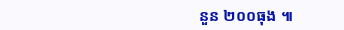នួន ២០០ធុង ៕